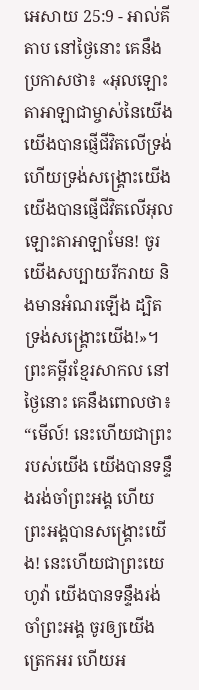អេសាយ 25:9 - អាល់គីតាប នៅថ្ងៃនោះ គេនឹងប្រកាសថា៖ «អុលឡោះតាអាឡាជាម្ចាស់នៃយើង យើងបានផ្ញើជីវិតលើទ្រង់ ហើយទ្រង់សង្គ្រោះយើង យើងបានផ្ញើជីវិតលើអុលឡោះតាអាឡាមែន! ចូរយើងសប្បាយរីករាយ និងមានអំណរឡើង ដ្បិតទ្រង់សង្គ្រោះយើង!»។ ព្រះគម្ពីរខ្មែរសាកល នៅថ្ងៃនោះ គេនឹងពោលថា៖ “មើល៍! នេះហើយជាព្រះរបស់យើង យើងបានទន្ទឹងរង់ចាំព្រះអង្គ ហើយព្រះអង្គបានសង្គ្រោះយើង! នេះហើយជាព្រះយេហូវ៉ា យើងបានទន្ទឹងរង់ចាំព្រះអង្គ ចូរឲ្យយើងត្រេកអរ ហើយអ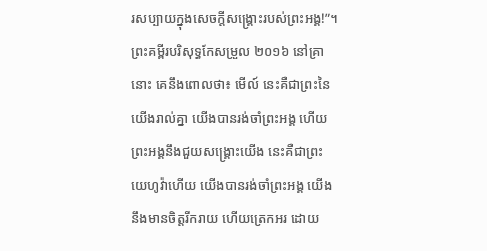រសប្បាយក្នុងសេចក្ដីសង្គ្រោះរបស់ព្រះអង្គ!”។ ព្រះគម្ពីរបរិសុទ្ធកែសម្រួល ២០១៦ នៅគ្រានោះ គេនឹងពោលថា៖ មើល៍ នេះគឺជាព្រះនៃយើងរាល់គ្នា យើងបានរង់ចាំព្រះអង្គ ហើយព្រះអង្គនឹងជួយសង្គ្រោះយើង នេះគឺជាព្រះយេហូវ៉ាហើយ យើងបានរង់ចាំព្រះអង្គ យើងនឹងមានចិត្តរីករាយ ហើយត្រេកអរ ដោយ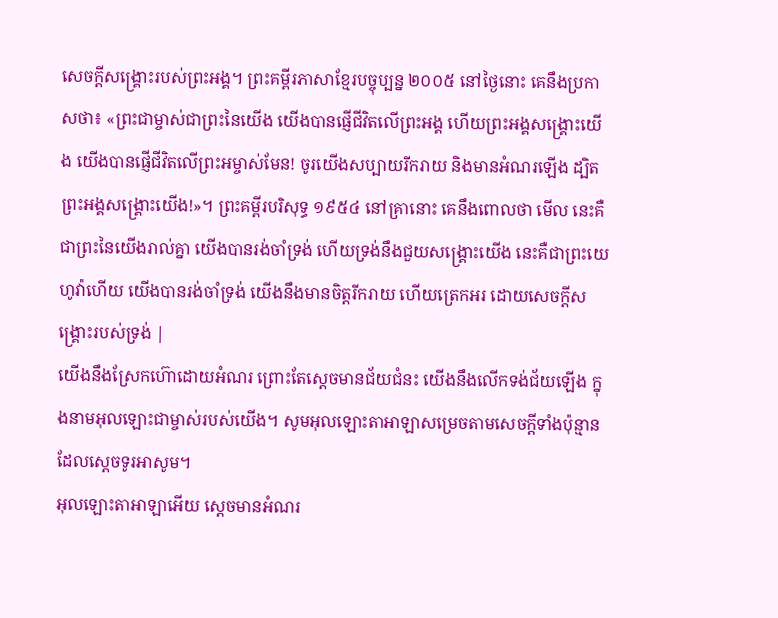សេចក្ដីសង្គ្រោះរបស់ព្រះអង្គ។ ព្រះគម្ពីរភាសាខ្មែរបច្ចុប្បន្ន ២០០៥ នៅថ្ងៃនោះ គេនឹងប្រកាសថា៖ «ព្រះជាម្ចាស់ជាព្រះនៃយើង យើងបានផ្ញើជីវិតលើព្រះអង្គ ហើយព្រះអង្គសង្គ្រោះយើង យើងបានផ្ញើជីវិតលើព្រះអម្ចាស់មែន! ចូរយើងសប្បាយរីករាយ និងមានអំណរឡើង ដ្បិតព្រះអង្គសង្គ្រោះយើង!»។ ព្រះគម្ពីរបរិសុទ្ធ ១៩៥៤ នៅគ្រានោះ គេនឹងពោលថា មើល នេះគឺជាព្រះនៃយើងរាល់គ្នា យើងបានរង់ចាំទ្រង់ ហើយទ្រង់នឹងជួយសង្គ្រោះយើង នេះគឺជាព្រះយេហូវ៉ាហើយ យើងបានរង់ចាំទ្រង់ យើងនឹងមានចិត្តរីករាយ ហើយត្រេកអរ ដោយសេចក្ដីសង្គ្រោះរបស់ទ្រង់ |
យើងនឹងស្រែកហ៊ោដោយអំណរ ព្រោះតែស្ដេចមានជ័យជំនះ យើងនឹងលើកទង់ជ័យឡើង ក្នុងនាមអុលឡោះជាម្ចាស់របស់យើង។ សូមអុលឡោះតាអាឡាសម្រេចតាមសេចក្ដីទាំងប៉ុន្មាន ដែលស្តេចទូរអាសូម។
អុលឡោះតាអាឡាអើយ ស្តេចមានអំណរ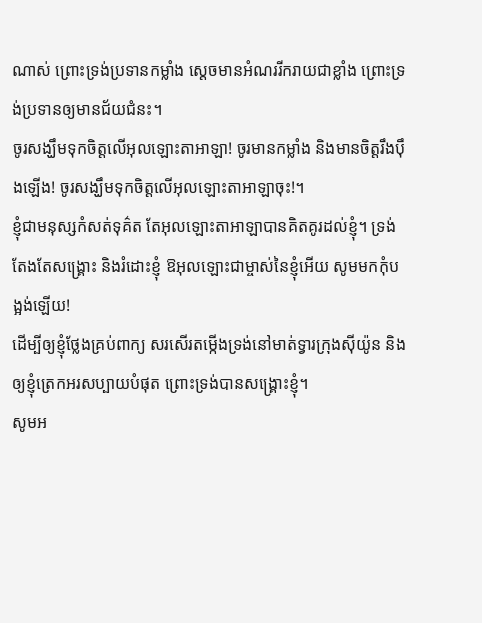ណាស់ ព្រោះទ្រង់ប្រទានកម្លាំង ស្តេចមានអំណររីករាយជាខ្លាំង ព្រោះទ្រង់ប្រទានឲ្យមានជ័យជំនះ។
ចូរសង្ឃឹមទុកចិត្តលើអុលឡោះតាអាឡា! ចូរមានកម្លាំង និងមានចិត្តរឹងប៉ឹងឡើង! ចូរសង្ឃឹមទុកចិត្តលើអុលឡោះតាអាឡាចុះ!។
ខ្ញុំជាមនុស្សកំសត់ទុគ៌ត តែអុលឡោះតាអាឡាបានគិតគូរដល់ខ្ញុំ។ ទ្រង់តែងតែសង្គ្រោះ និងរំដោះខ្ញុំ ឱអុលឡោះជាម្ចាស់នៃខ្ញុំអើយ សូមមកកុំបង្អង់ឡើយ!
ដើម្បីឲ្យខ្ញុំថ្លែងគ្រប់ពាក្យ សរសើរតម្កើងទ្រង់នៅមាត់ទ្វារក្រុងស៊ីយ៉ូន និងឲ្យខ្ញុំត្រេកអរសប្បាយបំផុត ព្រោះទ្រង់បានសង្គ្រោះខ្ញុំ។
សូមអ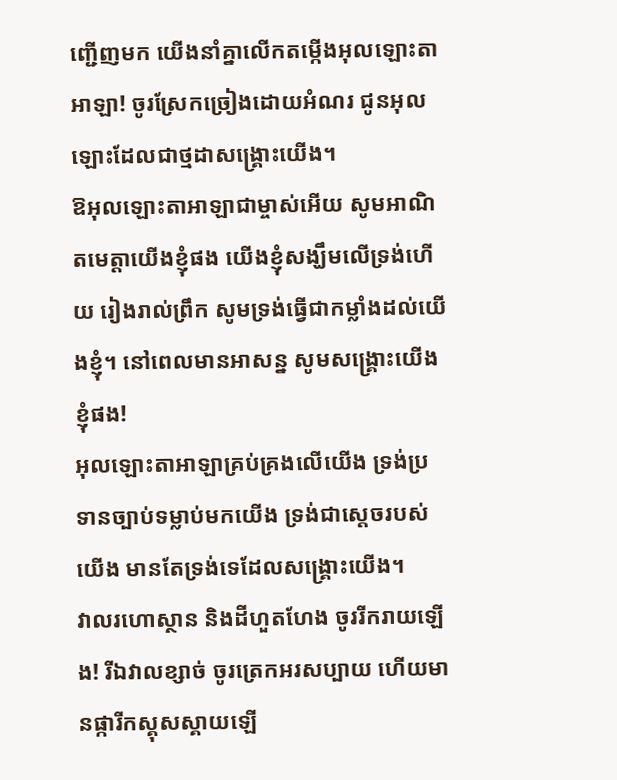ញ្ជើញមក យើងនាំគ្នាលើកតម្កើងអុលឡោះតាអាឡា! ចូរស្រែកច្រៀងដោយអំណរ ជូនអុលឡោះដែលជាថ្មដាសង្គ្រោះយើង។
ឱអុលឡោះតាអាឡាជាម្ចាស់អើយ សូមអាណិតមេត្តាយើងខ្ញុំផង យើងខ្ញុំសង្ឃឹមលើទ្រង់ហើយ រៀងរាល់ព្រឹក សូមទ្រង់ធ្វើជាកម្លាំងដល់យើងខ្ញុំ។ នៅពេលមានអាសន្ន សូមសង្គ្រោះយើងខ្ញុំផង!
អុលឡោះតាអាឡាគ្រប់គ្រងលើយើង ទ្រង់ប្រទានច្បាប់ទម្លាប់មកយើង ទ្រង់ជាស្តេចរបស់យើង មានតែទ្រង់ទេដែលសង្គ្រោះយើង។
វាលរហោស្ថាន និងដីហួតហែង ចូររីករាយឡើង! រីឯវាលខ្សាច់ ចូរត្រេកអរសប្បាយ ហើយមានផ្ការីកស្គុសស្គាយឡើ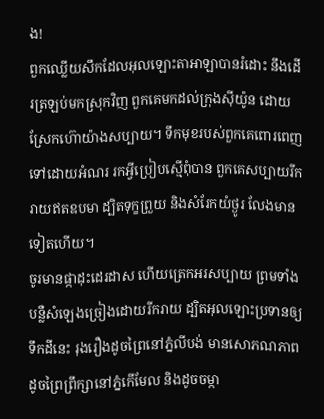ង!
ពួកឈ្លើយសឹកដែលអុលឡោះតាអាឡាបានរំដោះ នឹងដើរត្រឡប់មកស្រុកវិញ ពួកគេមកដល់ក្រុងស៊ីយ៉ូន ដោយស្រែកហ៊ោយ៉ាងសប្បាយ។ ទឹកមុខរបស់ពួកគេពោរពេញទៅដោយអំណរ រកអ្វីប្រៀបស្មើពុំបាន ពួកគេសប្បាយរីករាយឥតឧបមា ដ្បិតទុក្ខព្រួយ និងសំរែកយំថ្ងូរ លែងមានទៀតហើយ។
ចូរមានផ្កាដុះដេរដាស ហើយត្រេកអរសប្បាយ ព្រមទាំងបន្លឺសំឡេងច្រៀងដោយរីករាយ ដ្បិតអុលឡោះប្រទានឲ្យទឹកដីនេះ រុងរឿងដូចព្រៃនៅភ្នំលីបង់ មានសោភណភាពដូចព្រៃព្រឹក្សានៅភ្នំកើមែល និងដូចចម្កា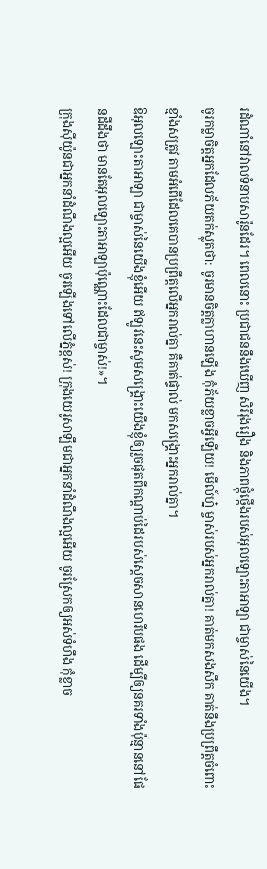រដំណាំនៅវាលទំនាបសារ៉ូនដែរ។ ពេលនោះ ប្រជាជននឹងឃើញ សិរីរុងរឿង និងភាពថ្កុំថ្កើងរបស់អុលឡោះតាអាឡា ជាម្ចាស់នៃយើង។
ចូរកម្លាចិត្តអ្នកដែលភ័យតក់ស្លុតថា: ចូរមានចិត្តក្លាហានឡើង កុំភ័យខ្លាចអ្វីឡើយ! មើល៍ហ្ន៎ ម្ចាស់របស់អ្នករាល់គ្នា! គាត់មកសងសឹក គាត់នឹងប្រព្រឹត្តចំពោះខ្មាំងសត្រូវ តាមអំពើដែលគេបានប្រព្រឹត្តលើអ្នករាល់គ្នា គឺគាត់ផ្ទាល់ មកសង្គ្រោះអ្នករាល់គ្នា។
ឱអុលឡោះតាអាឡា ជាម្ចាស់នៃយើងខ្ញុំអើយ ឥឡូវនេះសូមសង្គ្រោះយើងខ្ញុំឲ្យរួចផុតពីកណ្ដាប់ដៃរបស់ស្ដេចសានហេរីបផង ដើម្បីឲ្យនគរទាំងប៉ុន្មាននៅផែនដីដឹងថា មានតែអុលឡោះតាអាឡាប៉ុណ្ណោះដែលជាម្ចាស់!»។
ក្រុងស៊ីយ៉ូនជាអ្នកនាំដំណឹងល្អអើយ ចូរឡើងទៅលើភ្នំខ្ពស់! ក្រុងយេរូសាឡឹមជាអ្នកនាំដំណឹងល្អអើយ ចូរស្រែកឲ្យអស់ទំហឹង កុំខ្លាច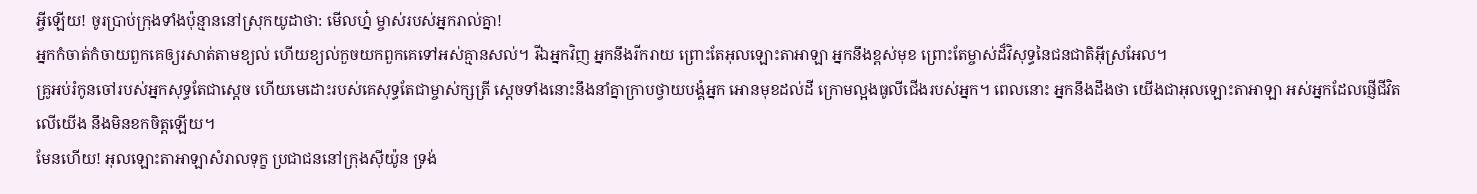អ្វីឡើយ! ចូរប្រាប់ក្រុងទាំងប៉ុន្មាននៅស្រុកយូដាថា: មើលហ្ន៎ ម្ចាស់របស់អ្នករាល់គ្នា!
អ្នកកំចាត់កំចាយពួកគេឲ្យរសាត់តាមខ្យល់ ហើយខ្យល់កួចយកពួកគេទៅអស់គ្មានសល់។ រីឯអ្នកវិញ អ្នកនឹងរីករាយ ព្រោះតែអុលឡោះតាអាឡា អ្នកនឹងខ្ពស់មុខ ព្រោះតែម្ចាស់ដ៏វិសុទ្ធនៃជនជាតិអ៊ីស្រអែល។
គ្រូអប់រំកូនចៅរបស់អ្នកសុទ្ធតែជាស្ដេច ហើយមេដោះរបស់គេសុទ្ធតែជាម្ចាស់ក្សត្រី ស្ដេចទាំងនោះនឹងនាំគ្នាក្រាបថ្វាយបង្គំអ្នក អោនមុខដល់ដី ក្រោមល្អងធូលីជើងរបស់អ្នក។ ពេលនោះ អ្នកនឹងដឹងថា យើងជាអុលឡោះតាអាឡា អស់អ្នកដែលផ្ញើជីវិតលើយើង នឹងមិនខកចិត្តឡើយ។
មែនហើយ! អុលឡោះតាអាឡាសំរាលទុក្ខ ប្រជាជននៅក្រុងស៊ីយ៉ូន ទ្រង់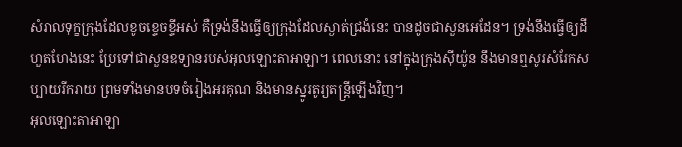សំរាលទុក្ខក្រុងដែលខូចខ្ទេចខ្ទីអស់ គឺទ្រង់នឹងធ្វើឲ្យក្រុងដែលស្ងាត់ជ្រងំនេះ បានដូចជាសួនអេដែន។ ទ្រង់នឹងធ្វើឲ្យដីហួតហែងនេះ ប្រែទៅជាសួនឧទ្យានរបស់អុលឡោះតាអាឡា។ ពេលនោះ នៅក្នុងក្រុងស៊ីយ៉ូន នឹងមានឮសូរសំរែកសប្បាយរីករាយ ព្រមទាំងមានបទចំរៀងអរគុណ និងមានស្នូរតូរ្យតន្ត្រីឡើងវិញ។
អុលឡោះតាអាឡា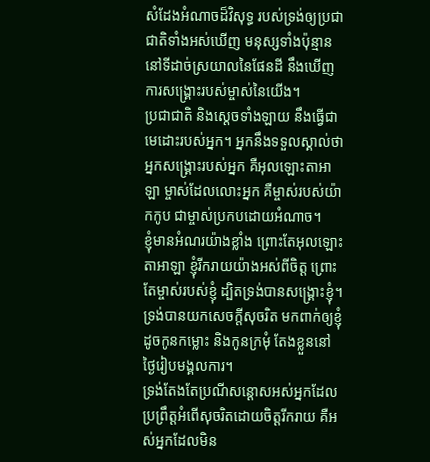សំដែងអំណាចដ៏វិសុទ្ធ របស់ទ្រង់ឲ្យប្រជាជាតិទាំងអស់ឃើញ មនុស្សទាំងប៉ុន្មាននៅទីដាច់ស្រយាលនៃផែនដី នឹងឃើញការសង្គ្រោះរបស់ម្ចាស់នៃយើង។
ប្រជាជាតិ និងស្ដេចទាំងឡាយ នឹងធ្វើជាមេដោះរបស់អ្នក។ អ្នកនឹងទទួលស្គាល់ថា អ្នកសង្គ្រោះរបស់អ្នក គឺអុលឡោះតាអាឡា ម្ចាស់ដែលលោះអ្នក គឺម្ចាស់របស់យ៉ាកកូប ជាម្ចាស់ប្រកបដោយអំណាច។
ខ្ញុំមានអំណរយ៉ាងខ្លាំង ព្រោះតែអុលឡោះតាអាឡា ខ្ញុំរីករាយយ៉ាងអស់ពីចិត្ត ព្រោះតែម្ចាស់របស់ខ្ញុំ ដ្បិតទ្រង់បានសង្គ្រោះខ្ញុំ។ ទ្រង់បានយកសេចក្ដីសុចរិត មកពាក់ឲ្យខ្ញុំ ដូចកូនកម្លោះ និងកូនក្រមុំ តែងខ្លួននៅថ្ងៃរៀបមង្គលការ។
ទ្រង់តែងតែប្រណីសន្ដោសអស់អ្នកដែល ប្រព្រឹត្តអំពើសុចរិតដោយចិត្តរីករាយ គឺអស់អ្នកដែលមិន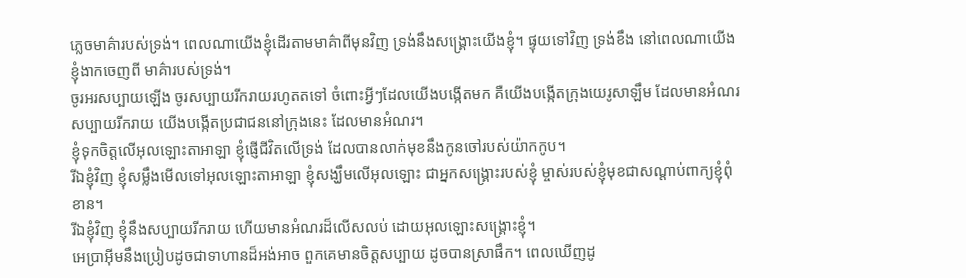ភ្លេចមាគ៌ារបស់ទ្រង់។ ពេលណាយើងខ្ញុំដើរតាមមាគ៌ាពីមុនវិញ ទ្រង់នឹងសង្គ្រោះយើងខ្ញុំ។ ផ្ទុយទៅវិញ ទ្រង់ខឹង នៅពេលណាយើងខ្ញុំងាកចេញពី មាគ៌ារបស់ទ្រង់។
ចូរអរសប្បាយឡើង ចូរសប្បាយរីករាយរហូតតទៅ ចំពោះអ្វីៗដែលយើងបង្កើតមក គឺយើងបង្កើតក្រុងយេរូសាឡឹម ដែលមានអំណរសប្បាយរីករាយ យើងបង្កើតប្រជាជននៅក្រុងនេះ ដែលមានអំណរ។
ខ្ញុំទុកចិត្តលើអុលឡោះតាអាឡា ខ្ញុំផ្ញើជីវិតលើទ្រង់ ដែលបានលាក់មុខនឹងកូនចៅរបស់យ៉ាកកូប។
រីឯខ្ញុំវិញ ខ្ញុំសម្លឹងមើលទៅអុលឡោះតាអាឡា ខ្ញុំសង្ឃឹមលើអុលឡោះ ជាអ្នកសង្គ្រោះរបស់ខ្ញុំ ម្ចាស់របស់ខ្ញុំមុខជាសណ្ដាប់ពាក្យខ្ញុំពុំខាន។
រីឯខ្ញុំវិញ ខ្ញុំនឹងសប្បាយរីករាយ ហើយមានអំណរដ៏លើសលប់ ដោយអុលឡោះសង្គ្រោះខ្ញុំ។
អេប្រាអ៊ីមនឹងប្រៀបដូចជាទាហានដ៏អង់អាច ពួកគេមានចិត្តសប្បាយ ដូចបានស្រាផឹក។ ពេលឃើញដូ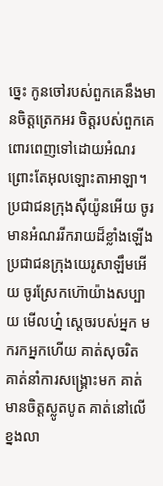ច្នេះ កូនចៅរបស់ពួកគេនឹងមានចិត្តត្រេកអរ ចិត្តរបស់ពួកគេពោរពេញទៅដោយអំណរ ព្រោះតែអុលឡោះតាអាឡា។
ប្រជាជនក្រុងស៊ីយ៉ូនអើយ ចូរមានអំណររីករាយដ៏ខ្លាំងឡើង ប្រជាជនក្រុងយេរូសាឡឹមអើយ ចូរស្រែកហ៊ោយ៉ាងសប្បាយ មើលហ្ន៎ ស្តេចរបស់អ្នក មករកអ្នកហើយ គាត់សុចរិត គាត់នាំការសង្គ្រោះមក គាត់មានចិត្តស្លូតបូត គាត់នៅលើខ្នងលា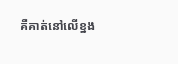គឺគាត់នៅលើខ្នង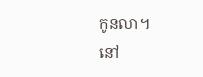កូនលា។
នៅ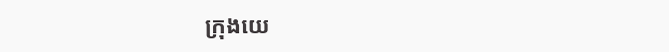ក្រុងយេ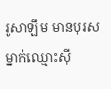រូសាឡឹម មានបុរសម្នាក់ឈ្មោះស៊ី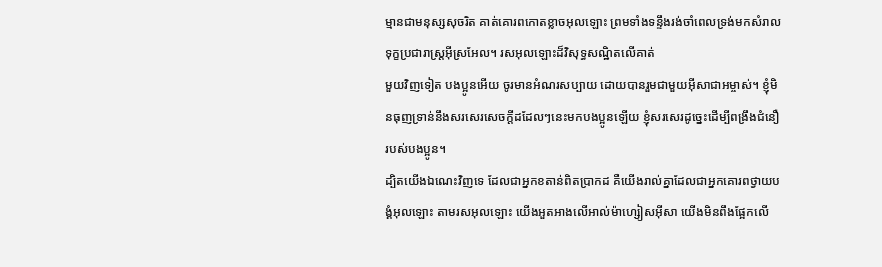ម្មានជាមនុស្សសុចរិត គាត់គោរពកោតខ្លាចអុលឡោះ ព្រមទាំងទន្ទឹងរង់ចាំពេលទ្រង់មកសំរាលទុក្ខប្រជារាស្ដ្រអ៊ីស្រអែល។ រសអុលឡោះដ៏វិសុទ្ធសណ្ឋិតលើគាត់
មួយវិញទៀត បងប្អូនអើយ ចូរមានអំណរសប្បាយ ដោយបានរួមជាមួយអ៊ីសាជាអម្ចាស់។ ខ្ញុំមិនធុញទ្រាន់នឹងសរសេរសេចក្ដីដដែលៗនេះមកបងប្អូនឡើយ ខ្ញុំសរសេរដូច្នេះដើម្បីពង្រឹងជំនឿរបស់បងប្អូន។
ដ្បិតយើងឯណេះវិញទេ ដែលជាអ្នកខតាន់ពិតប្រាកដ គឺយើងរាល់គ្នាដែលជាអ្នកគោរពថ្វាយបង្គំអុលឡោះ តាមរសអុលឡោះ យើងអួតអាងលើអាល់ម៉ាហ្សៀសអ៊ីសា យើងមិនពឹងផ្អែកលើ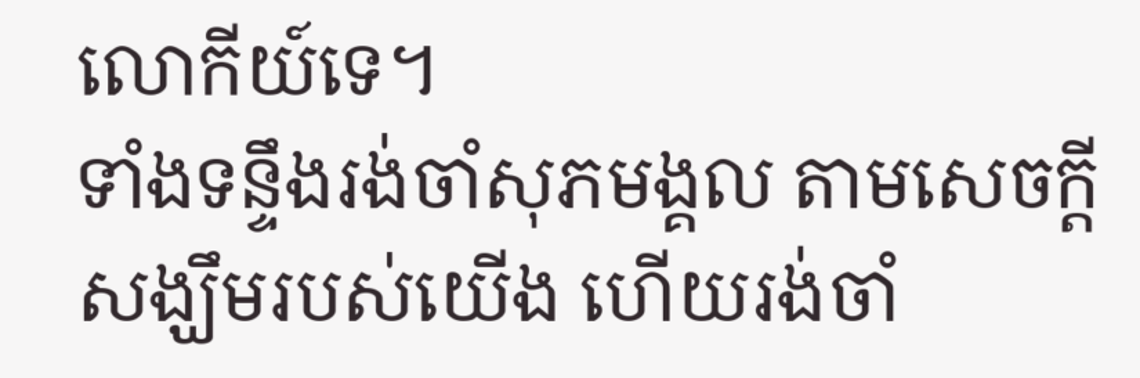លោកីយ៍ទេ។
ទាំងទន្ទឹងរង់ចាំសុភមង្គល តាមសេចក្ដីសង្ឃឹមរបស់យើង ហើយរង់ចាំ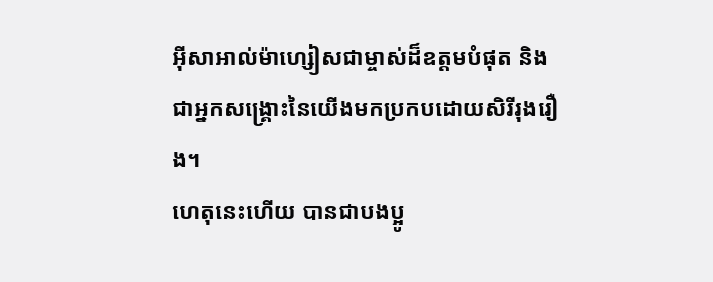អ៊ីសាអាល់ម៉ាហ្សៀសជាម្ចាស់ដ៏ឧត្ដមបំផុត និងជាអ្នកសង្គ្រោះនៃយើងមកប្រកបដោយសិរីរុងរឿង។
ហេតុនេះហើយ បានជាបងប្អូ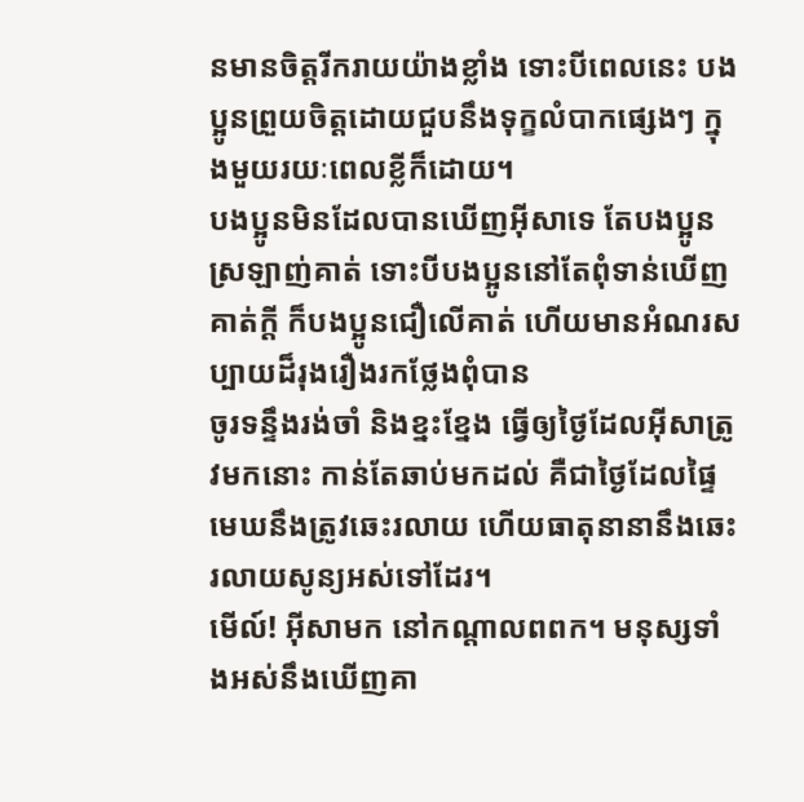នមានចិត្ដរីករាយយ៉ាងខ្លាំង ទោះបីពេលនេះ បងប្អូនព្រួយចិត្ដដោយជួបនឹងទុក្ខលំបាកផ្សេងៗ ក្នុងមួយរយៈពេលខ្លីក៏ដោយ។
បងប្អូនមិនដែលបានឃើញអ៊ីសាទេ តែបងប្អូនស្រឡាញ់គាត់ ទោះបីបងប្អូននៅតែពុំទាន់ឃើញគាត់ក្ដី ក៏បងប្អូនជឿលើគាត់ ហើយមានអំណរសប្បាយដ៏រុងរឿងរកថ្លែងពុំបាន
ចូរទន្ទឹងរង់ចាំ និងខ្នះខ្នែង ធ្វើឲ្យថ្ងៃដែលអ៊ីសាត្រូវមកនោះ កាន់តែឆាប់មកដល់ គឺជាថ្ងៃដែលផ្ទៃមេឃនឹងត្រូវឆេះរលាយ ហើយធាតុនានានឹងឆេះរលាយសូន្យអស់ទៅដែរ។
មើល៍! អ៊ីសាមក នៅកណ្ដាលពពក។ មនុស្សទាំងអស់នឹងឃើញគា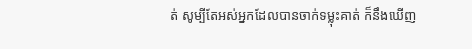ត់ សូម្បីតែអស់អ្នកដែលបានចាក់ទម្លុះគាត់ ក៏នឹងឃើញ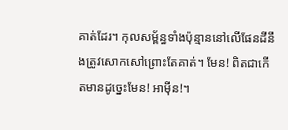គាត់ដែរ។ កុលសម្ព័ន្ធទាំងប៉ុន្មាននៅលើផែនដីនឹងត្រូវសោកសៅព្រោះតែគាត់។ មែន! ពិតជាកើតមានដូច្នេះមែន! អាម៉ីន!។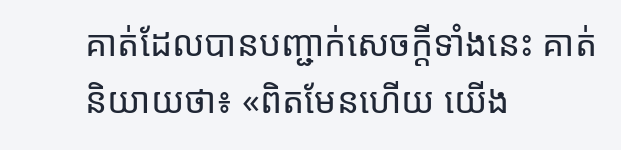គាត់ដែលបានបញ្ជាក់សេចក្ដីទាំងនេះ គាត់និយាយថា៖ «ពិតមែនហើយ យើង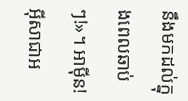នឹងមកដល់ក្នុងពេលឆាប់ៗ!»។ អាម៉ីន! អ៊ីសាជាអ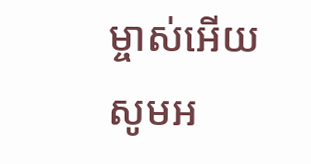ម្ចាស់អើយ សូមអ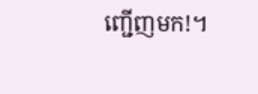ញ្ជើញមក!។